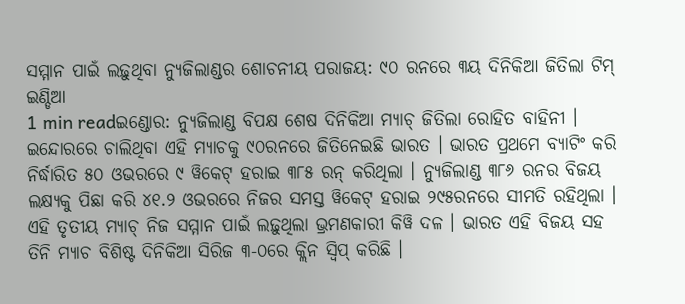ସମ୍ମାନ ପାଇଁ ଲଢ଼ୁଥିବା ନ୍ୟୁଜିଲାଣ୍ଡର ଶୋଚନୀୟ ପରାଜୟ: ୯୦ ରନରେ ୩ୟ ଦିନିକିଆ ଜିତିଲା ଟିମ୍ ଇଣ୍ଡିଆ
1 min readଇଣ୍ଡୋର: ନ୍ୟୁଜିଲାଣ୍ଡ ବିପକ୍ଷ ଶେଷ ଦିନିକିଆ ମ୍ୟାଚ୍ ଜିତିଲା ରୋହିତ ବାହିନୀ । ଇନ୍ଦୋରରେ ଚାଲିଥିବା ଏହି ମ୍ୟାଚକୁ ୯୦ରନରେ ଜିତିନେଇଛି ଭାରତ । ଭାରତ ପ୍ରଥମେ ବ୍ୟାଟିଂ କରି ନିର୍ଦ୍ଧାରିତ ୫୦ ଓଭରରେ ୯ ୱିକେଟ୍ ହରାଇ ୩୮୫ ରନ୍ କରିଥିଲା । ନ୍ୟୁଜିଲାଣ୍ଡ ୩୮୬ ରନର ବିଜୟ ଲକ୍ଷ୍ୟକୁ ପିଛା କରି ୪୧.୨ ଓଭରରେ ନିଜର ସମସ୍ତ ୱିକେଟ୍ ହରାଇ ୨୯୫ରନରେ ସୀମତି ରହିଥିଲା । ଏହି ତୃତୀୟ ମ୍ୟାଚ୍ ନିଜ ସମ୍ମାନ ପାଇଁ ଲଢ଼ୁଥିଲା ଭ୍ରମଣକାରୀ କିୱି ଦଳ । ଭାରତ ଏହି ବିଜୟ ସହ ତିନି ମ୍ୟାଚ ବିଶିଷ୍ଟ ଦିନିକିଆ ସିରିଜ ୩-୦ରେ କ୍ଲିନ ସ୍ୱିପ୍ କରିଛି ।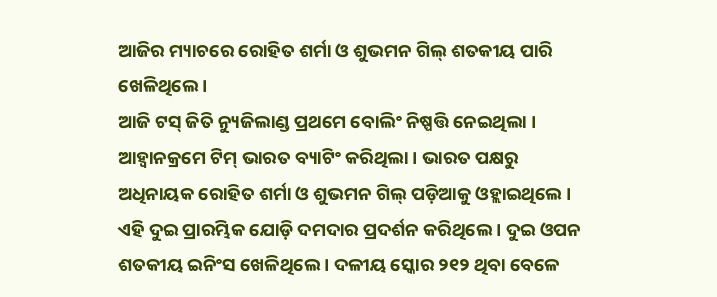ଆଜିର ମ୍ୟାଚରେ ରୋହିତ ଶର୍ମା ଓ ଶୁଭମନ ଗିଲ୍ ଶତକୀୟ ପାରି ଖେଳିଥିଲେ ।
ଆଜି ଟସ୍ ଜିତି ନ୍ୟୁଜିଲାଣ୍ଡ ପ୍ରଥମେ ବୋଲିଂ ନିଷ୍ପତ୍ତି ନେଇଥିଲା । ଆହ୍ୱାନକ୍ରମେ ଟିମ୍ ଭାରତ ବ୍ୟାଟିଂ କରିଥିଲା । ଭାରତ ପକ୍ଷରୁ ଅଧିନାୟକ ରୋହିତ ଶର୍ମା ଓ ଶୁଭମନ ଗିଲ୍ ପଡ଼ିଆକୁ ଓହ୍ଲାଇଥିଲେ । ଏହି ଦୁଇ ପ୍ରାରମ୍ଭିକ ଯୋଡ଼ି ଦମଦାର ପ୍ରଦର୍ଶନ କରିଥିଲେ । ଦୁଇ ଓପନ ଶତକୀୟ ଇନିଂସ ଖେଳିଥିଲେ । ଦଳୀୟ ସ୍କୋର ୨୧୨ ଥିବା ବେଳେ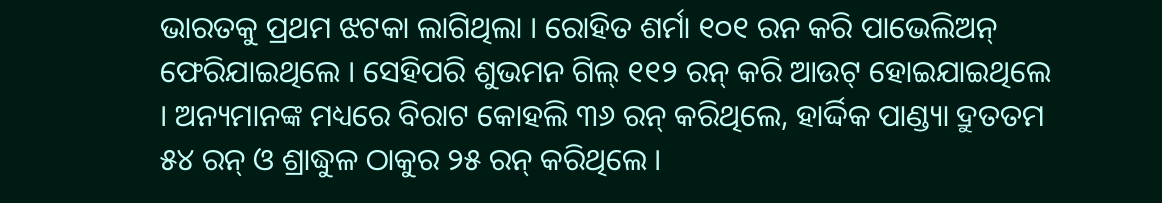ଭାରତକୁ ପ୍ରଥମ ଝଟକା ଲାଗିଥିଲା । ରୋହିତ ଶର୍ମା ୧୦୧ ରନ କରି ପାଭେଲିଅନ୍ ଫେରିଯାଇଥିଲେ । ସେହିପରି ଶୁଭମନ ଗିଲ୍ ୧୧୨ ରନ୍ କରି ଆଉଟ୍ ହୋଇଯାଇଥିଲେ । ଅନ୍ୟମାନଙ୍କ ମଧ୍ୟରେ ବିରାଟ କୋହଲି ୩୬ ରନ୍ କରିଥିଲେ, ହାର୍ଦ୍ଦିକ ପାଣ୍ଡ୍ୟା ଦ୍ରୁତତମ ୫୪ ରନ୍ ଓ ଶ୍ରାଦ୍ଧୁଳ ଠାକୁର ୨୫ ରନ୍ କରିଥିଲେ ।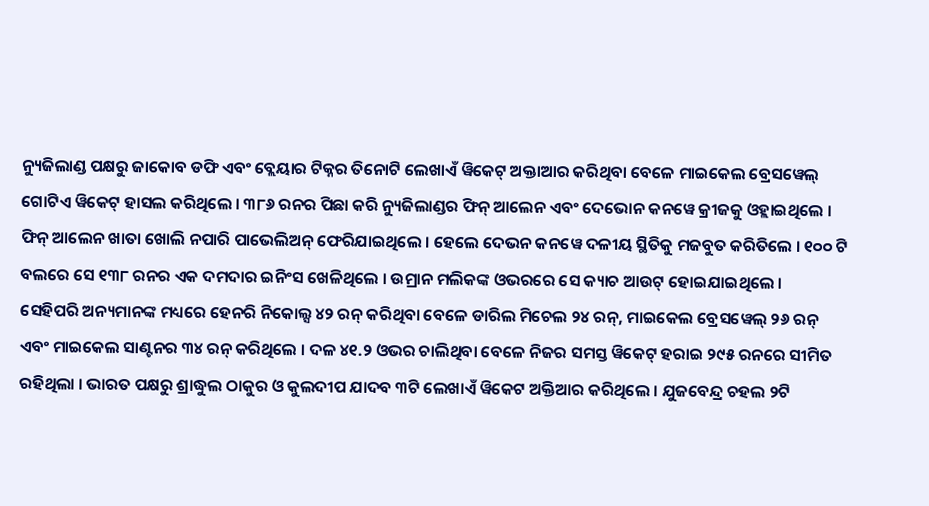ନ୍ୟୁଜିଲାଣ୍ଡ ପକ୍ଷରୁ ଜାକୋବ ଡଫି ଏବଂ ବ୍ଲେୟାର ଟିକ୍ନର ତିନୋଟି ଲେଖାଏଁ ୱିକେଟ୍ ଅକ୍ତାଆର କରିଥିବା ବେଳେ ମାଇକେଲ ବ୍ରେସୱେଲ୍ ଗୋଟିଏ ୱିକେଟ୍ ହାସଲ କରିଥିଲେ । ୩୮୬ ରନର ପିଛା କରି ନ୍ୟୁଜିଲାଣ୍ଡର ଫିନ୍ ଆଲେନ ଏବଂ ଦେଭୋନ କନୱେ କ୍ରୀଜକୁ ଓହ୍ଲାଇଥିଲେ । ଫିନ୍ ଆଲେନ ଖାତା ଖୋଲି ନପାରି ପାଭେଲିଅନ୍ ଫେରିଯାଇଥିଲେ । ହେଲେ ଦେଭନ କନୱେ ଦଳୀୟ ସ୍ଥିତିକୁ ମଜବୁତ କରିତିଲେ । ୧୦୦ ଟି ବଲରେ ସେ ୧୩୮ ରନର ଏକ ଦମଦାର ଇନିଂସ ଖେଳିଥିଲେ । ଉମ୍ରାନ ମଲିକଙ୍କ ଓଭରରେ ସେ କ୍ୟାଚ ଆଉଟ୍ ହୋଇଯାଇଥିଲେ ।
ସେହିପରି ଅନ୍ୟମାନଙ୍କ ମଧ୍ୟରେ ହେନରି ନିକୋଲ୍ସ ୪୨ ରନ୍ କରିଥିବା ବେଳେ ଡାରିଲ ମିଚେଲ ୨୪ ରନ୍, ମାଇକେଲ ବ୍ରେସୱେଲ୍ ୨୬ ରନ୍ ଏବଂ ମାଇକେଲ ସାଣ୍ଟନର ୩୪ ରନ୍ କରିଥିଲେ । ଦଳ ୪୧.୨ ଓଭର ଚାଲିଥିବା ବେଳେ ନିଜର ସମସ୍ତ ୱିକେଟ୍ ହରାଇ ୨୯୫ ରନରେ ସୀମିତ ରହିଥିଲା । ଭାରତ ପକ୍ଷରୁ ଶ୍ରାଦ୍ଧୁଲ ଠାକୁର ଓ କୁଲଦୀପ ଯାଦବ ୩ଟି ଲେଖାଏଁ ୱିକେଟ ଅକ୍ତିଆର କରିଥିଲେ । ଯୁଜବେନ୍ଦ୍ର ଚହଲ ୨ଟି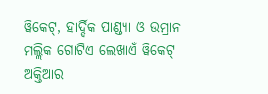ୱିକେଟ୍, ହାର୍ଦ୍ଦିକ ପାଣ୍ଡ୍ୟା ଓ ଉମ୍ରାନ ମଲ୍ଲିକ ଗୋଟିଏ ଲେଖାଏଁ ୱିକେଟ୍ ଅକ୍ତିଆର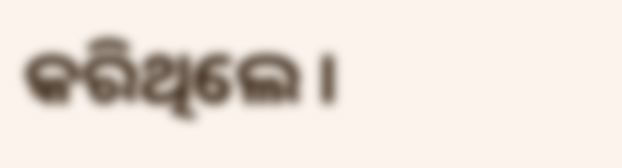କରିଥିଲେ ।